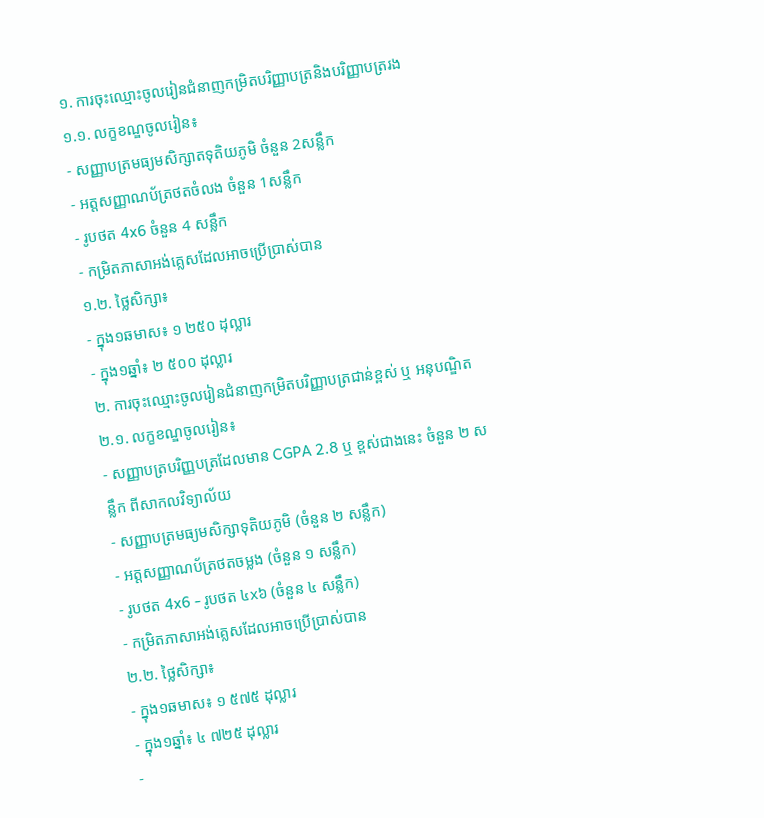១. ការចុះឈ្មោះចូលរៀនជំនាញកម្រិតបរិញ្ញាបត្រនិងបរិញ្ញាបត្ររង
១.១. លក្ខខណ្ឌចូលរៀន៖
- សញ្ញាបត្រមធ្យមសិក្សាតទុតិយភូមិ ចំនួន 2សន្លឹក
- អត្តសញ្ញាណប័ត្រថតចំលង ចំនួន 1សន្លឹក
- រូបថត 4x6 ចំនួន 4 សន្លឹក
- កម្រិតភាសាអង់គ្លេសដែលអាចប្រើប្រាស់បាន
១.២. ថ្លៃសិក្សា៖
- ក្នុង១ឆមាស៖ ១ ២៥០ ដុល្លារ
- ក្នុង១ឆ្នាំ៖ ២ ៥០០ ដុល្លារ
២. ការចុះឈ្មោះចូលរៀនជំនាញកម្រិតបរិញ្ញាបត្រជាន់ខ្ពស់ ឬ អនុបណ្ឌិត
២.១. លក្ខខណ្ឌចូលរៀន៖
- សញ្ញាបត្របរិញ្ញបត្រដែលមាន CGPA 2.8 ឬ ខ្ពស់ជាងនេះ ចំនួន ២ សន្លឹក ពីសាកលវិទ្យាល័យ
- សញ្ញាបត្រមធ្យមសិក្សាទុតិយភូមិ (ចំនួន ២ សន្លឹក)
- អត្តសញ្ញាណប័ត្រថតចម្លង (ចំនួន ១ សន្លឹក)
- រូបថត 4x6 - រូបថត ៤x៦ (ចំនួន ៤ សន្លឹក)
- កម្រិតភាសាអង់គ្លេសដែលអាចប្រើប្រាស់បាន
២.២. ថ្លៃសិក្សា៖
- ក្នុង១ឆមាស៖ ១ ៥៧៥ ដុល្លារ
- ក្នុង១ឆ្នាំ៖ ៤ ៧២៥ ដុល្លារ
-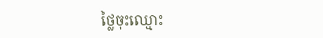ថ្លៃចុះឈ្មោះ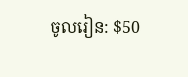ចូលរៀន: $50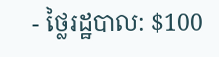- ថ្លៃរដ្ឋបាល: $100